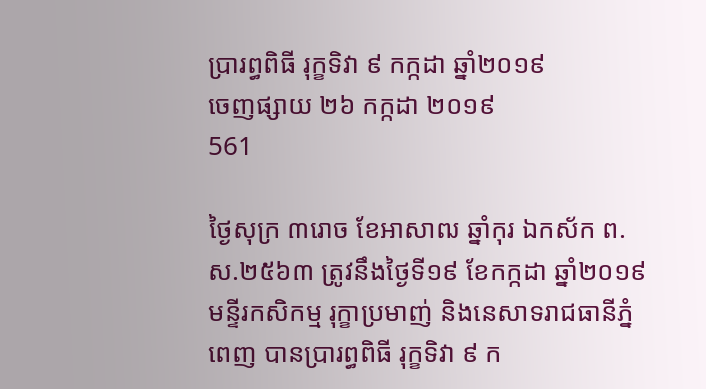ប្រារព្ធពិធី រុក្ខទិវា ៩ កក្កដា ឆ្នាំ២០១៩
ចេញផ្សាយ ២៦ កក្កដា ២០១៩
561

ថ្ងៃសុក្រ ៣រោច ខែអាសាឍ ឆ្នាំកុរ ឯកស័ក ព.ស.២៥៦៣ ត្រូវនឹងថ្ងៃទី១៩ ខែកក្កដា ឆ្នាំ២០១៩ មន្ទីរកសិកម្ម រុក្ខាប្រមាញ់ និងនេសាទរាជធានីភ្នំពេញ បានប្រារព្ធពិធី រុក្ខទិវា ៩ ក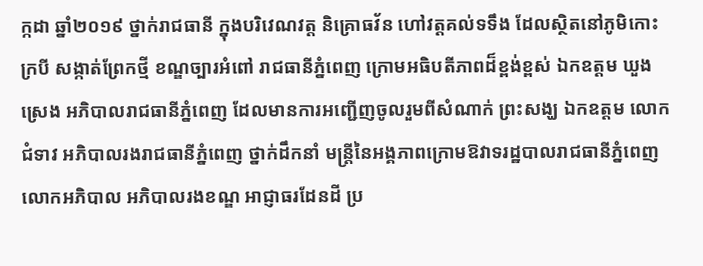ក្កដា ឆ្នាំ២០១៩ ថ្នាក់រាជធានី ក្នុងបរិវេណវត្ត និគ្រោធវ័ន ហៅវត្តគល់ទទឹង ដែលស្ថិតនៅភូមិកោះក្របី សង្កាត់ព្រែកថ្មី ខណ្ឌច្បារអំពៅ រាជធានីភ្នំពេញ ក្រោមអធិបតីភាពដ៏ខ្ពង់ខ្ពស់ ឯកឧត្តម ឃួង ស្រេង អភិបាលរាជធានីភ្នំពេញ ដែលមានការអញ្ជើញចូលរួមពីសំណាក់ ព្រះសង្ឃ ឯកឧត្តម លោកជំទាវ អភិបាលរងរាជធានីភ្នំពេញ ថ្នាក់ដឹកនាំ មន្រ្តីនៃអង្គភាពក្រោមឱវាទរដ្ឋបាលរាជធានីភ្នំពេញ លោកអភិបាល អភិបាលរងខណ្ឌ អាជ្ញាធរដែនដី ប្រ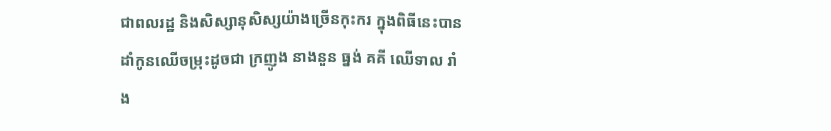ជាពលរដ្ឋ និងសិស្សានុសិស្សយ៉ាងច្រើនកុះករ ក្នុងពិធីនេះបានដាំកូនឈើចម្រុះដូចជា ក្រញូង នាងនួន ធ្នង់ គគី ឈើទាល រាំង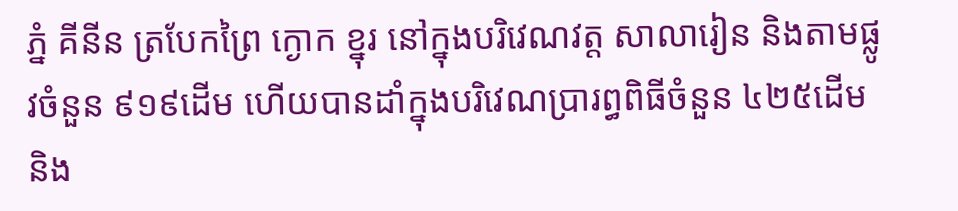ភ្នំ គីនីន ត្របែកព្រៃ ក្ងោក ខ្នុរ នៅក្នុងបរិវេណវត្ត សាលារៀន និងតាមផ្លូវចំនួន ៩១៩ដើម ហើយបានដាំក្នុងបរិវេណប្រារព្ធពិធីចំនួន ៤២៥ដើម និង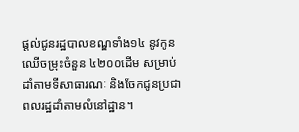ផ្តល់ជូនរដ្ឋបាលខណ្ឌទាំង១៤ នូវកូនឈើចម្រុះចំនួន ៤២០០ដើម សម្រាប់ដាំតាមទីសាធារណៈ និងចែកជូនប្រជាពលរដ្ឋដាំតាមលំនៅដ្ឋាន។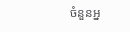ចំនួនអ្ន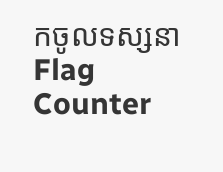កចូលទស្សនា
Flag Counter